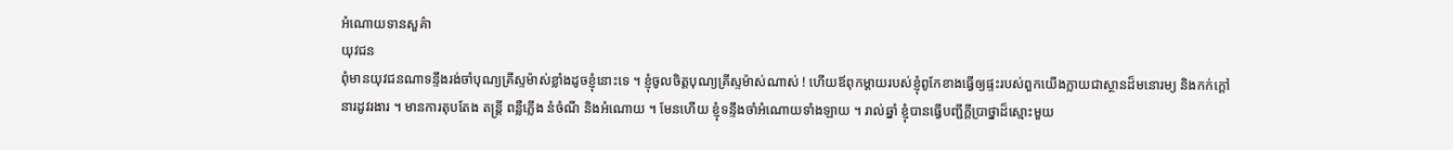អំណោយទានសួគ៌ា
យុវជន
ពុំមានយុវជនណាទន្ទឹងរង់ចាំបុណ្យគ្រីស្ទម៉ាស់ខ្លាំងដូចខ្ញុំនោះទេ ។ ខ្ញុំចូលចិត្តបុណ្យគ្រីស្ទម៉ាស់ណាស់ ! ហើយឪពុកម្ដាយរបស់ខ្ញុំពូកែខាងធ្វើឲ្យផ្ទះរបស់ពួកយើងក្លាយជាស្ថានដ៏មនោរម្យ និងកក់ក្ដៅនារដូវរងារ ។ មានការតុបតែង តន្ត្រី ពន្លឺភ្លើង នំចំណី និងអំណោយ ។ មែនហើយ ខ្ញុំទន្ទឹងចាំអំណោយទាំងឡាយ ។ រាល់ឆ្នាំ ខ្ញុំបានធ្វើបញ្ជីក្ដីប្រាថ្នាដ៏ស្មោះមួយ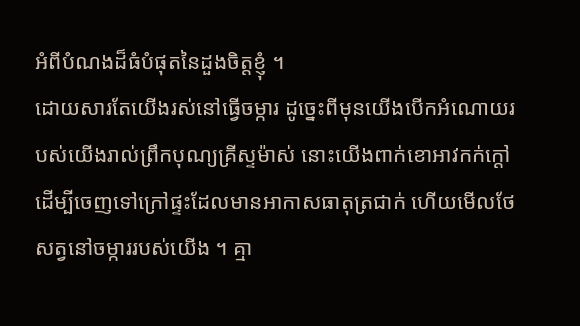អំពីបំណងដ៏ធំបំផុតនៃដួងចិត្តខ្ញុំ ។
ដោយសារតែយើងរស់នៅធ្វើចម្ការ ដូច្នេះពីមុនយើងបើកអំណោយរបស់យើងរាល់ព្រឹកបុណ្យគ្រីស្ទម៉ាស់ នោះយើងពាក់ខោអាវកក់ក្ដៅដើម្បីចេញទៅក្រៅផ្ទះដែលមានអាកាសធាតុត្រជាក់ ហើយមើលថែសត្វនៅចម្ការរបស់យើង ។ គ្មា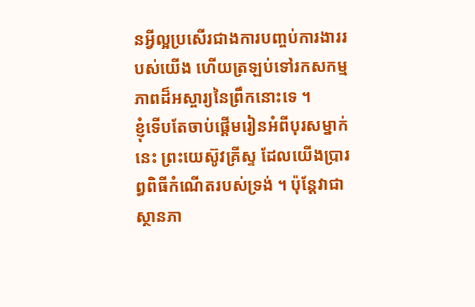នអ្វីល្អប្រសើរជាងការបញ្ចប់ការងាររបស់យើង ហើយត្រឡប់ទៅរកសកម្មភាពដ៏អស្ចារ្យនៃព្រឹកនោះទេ ។
ខ្ញុំទើបតែចាប់ផ្ដើមរៀនអំពីបុរសម្នាក់នេះ ព្រះយេស៊ូវគ្រីស្ទ ដែលយើងប្រារព្ធពិធីកំណើតរបស់ទ្រង់ ។ ប៉ុន្តែវាជាស្ថានភា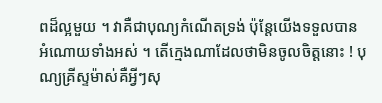ពដ៏ល្អមួយ ។ វាគឺជាបុណ្យកំណើតទ្រង់ ប៉ុន្តែយើងទទួលបានអំណោយទាំងអស់ ។ តើក្មេងណាដែលថាមិនចូលចិត្តនោះ ! បុណ្យគ្រីស្ទម៉ាស់គឺអ្វីៗសុ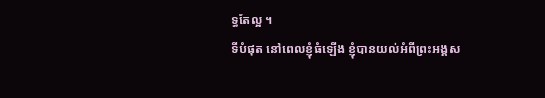ទ្ធតែល្អ ។
ទីបំផុត នៅពេលខ្ញុំធំឡើង ខ្ញុំបានយល់អំពីព្រះអង្គស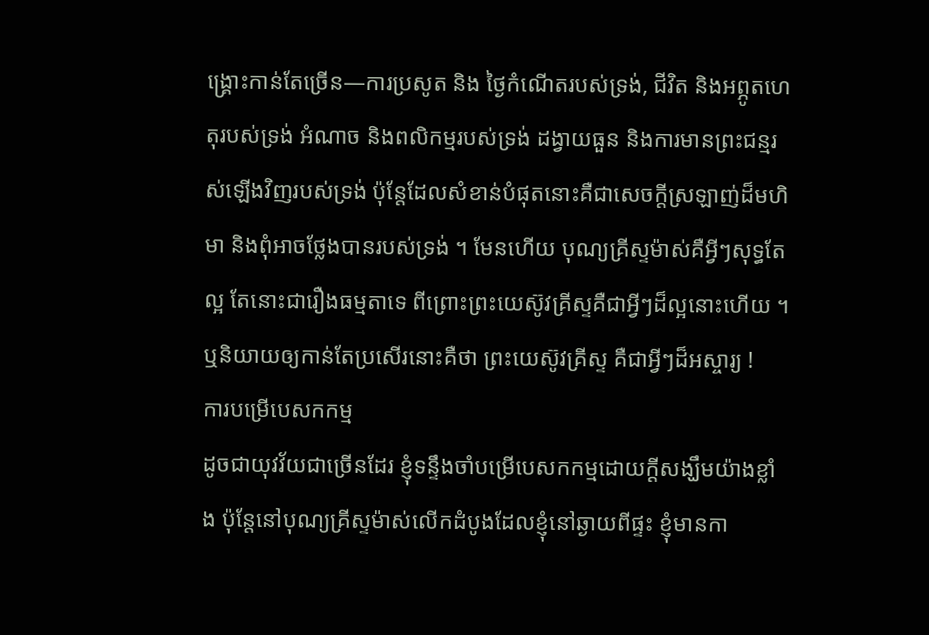ង្គ្រោះកាន់តែច្រើន—ការប្រសូត និង ថ្ងៃកំណើតរបស់ទ្រង់, ជីវិត និងអព្ភូតហេតុរបស់ទ្រង់ អំណាច និងពលិកម្មរបស់ទ្រង់ ដង្វាយធួន និងការមានព្រះជន្មរស់ឡើងវិញរបស់ទ្រង់ ប៉ុន្តែដែលសំខាន់បំផុតនោះគឺជាសេចក្ដីស្រឡាញ់ដ៏មហិមា និងពុំអាចថ្លែងបានរបស់ទ្រង់ ។ មែនហើយ បុណ្យគ្រីស្ទម៉ាស់គឺអ្វីៗសុទ្ធតែល្អ តែនោះជារឿងធម្មតាទេ ពីព្រោះព្រះយេស៊ូវគ្រីស្ទគឺជាអ្វីៗដ៏ល្អនោះហើយ ។ ឬនិយាយឲ្យកាន់តែប្រសើរនោះគឺថា ព្រះយេស៊ូវគ្រីស្ទ គឺជាអ្វីៗដ៏អស្ចារ្យ !
ការបម្រើបេសកកម្ម
ដូចជាយុវវ័យជាច្រើនដែរ ខ្ញុំទន្ទឹងចាំបម្រើបេសកកម្មដោយក្ដីសង្ឃឹមយ៉ាងខ្លាំង ប៉ុន្តែនៅបុណ្យគ្រីស្ទម៉ាស់លើកដំបូងដែលខ្ញុំនៅឆ្ងាយពីផ្ទះ ខ្ញុំមានកា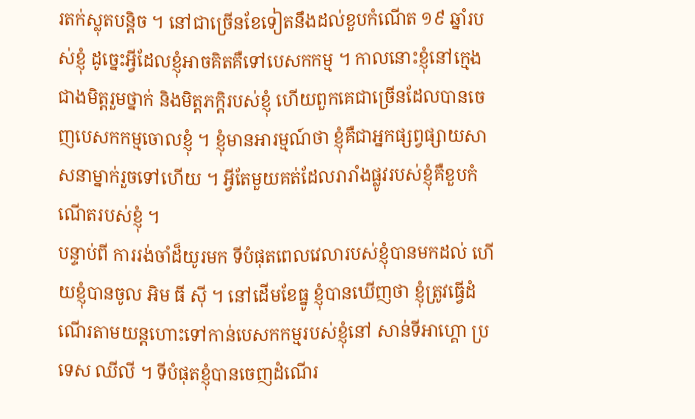រតក់ស្លុតបន្ដិច ។ នៅជាច្រើនខែទៀតនឹងដល់ខួបកំណើត ១៩ ឆ្នាំរបស់ខ្ញុំ ដូច្នេះអ្វីដែលខ្ញុំអាចគិតគឺទៅបេសកកម្ម ។ កាលនោះខ្ញុំនៅក្មេងជាងមិត្តរួមថ្នាក់ និងមិត្តភក្ដិរបស់ខ្ញុំ ហើយពួកគេជាច្រើនដែលបានចេញបេសកកម្មចោលខ្ញុំ ។ ខ្ញុំមានអារម្មណ៍ថា ខ្ញុំគឺជាអ្នកផ្សព្វផ្សាយសាសនាម្នាក់រួចទៅហើយ ។ អ្វីតែមួយគត់ដែលរារាំងផ្លូវរបស់ខ្ញុំគឺខួបកំណើតរបស់ខ្ញុំ ។
បន្ទាប់ពី ការរង់ចាំដ៏យូរមក ទីបំផុតពេលវេលារបស់ខ្ញុំបានមកដល់ ហើយខ្ញុំបានចូល អិម ធី ស៊ី ។ នៅដើមខែធ្នូ ខ្ញុំបានឃើញថា ខ្ញុំត្រូវធ្វើដំណើរតាមយន្ដហោះទៅកាន់បេសកកម្មរបស់ខ្ញុំនៅ សាន់ទីអាហ្គោ ប្រទេស ឈីលី ។ ទីបំផុតខ្ញុំបានចេញដំណើរ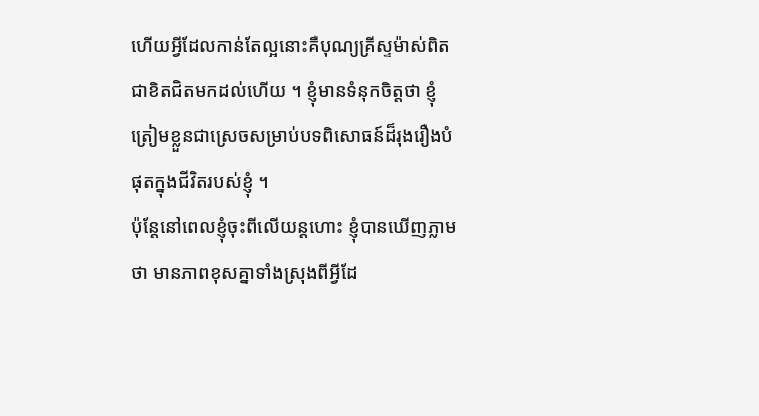ហើយអ្វីដែលកាន់តែល្អនោះគឺបុណ្យគ្រីស្ទម៉ាស់ពិតជាខិតជិតមកដល់ហើយ ។ ខ្ញុំមានទំនុកចិត្តថា ខ្ញុំត្រៀមខ្លួនជាស្រេចសម្រាប់បទពិសោធន៍ដ៏រុងរឿងបំផុតក្នុងជីវិតរបស់ខ្ញុំ ។
ប៉ុន្តែនៅពេលខ្ញុំចុះពីលើយន្ដហោះ ខ្ញុំបានឃើញភ្លាមថា មានភាពខុសគ្នាទាំងស្រុងពីអ្វីដែ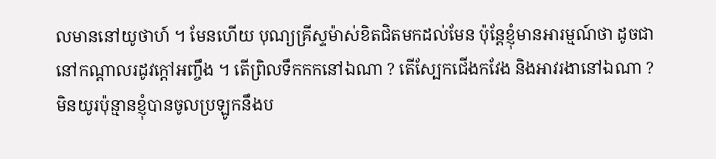លមាននៅយូថាហ៍ ។ មែនហើយ បុណ្យគ្រីស្ទម៉ាស់ខិតជិតមកដល់មែន ប៉ុន្តែខ្ញុំមានអារម្មណ៍ថា ដូចជានៅកណ្ដាលរដូវក្ដៅអញ្ចឹង ។ តើព្រិលទឹកកកនៅឯណា ? តើស្បែកជើងកវែង និងអាវរងានៅឯណា ?
មិនយូរប៉ុន្មានខ្ញុំបានចូលប្រឡូកនឹងប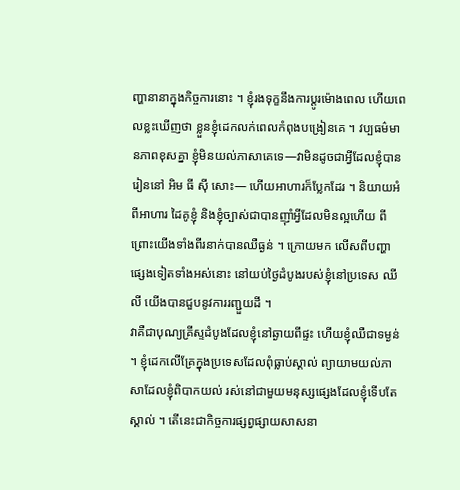ញ្ហានានាក្នុងកិច្ចការនោះ ។ ខ្ញុំរងទុក្ខនឹងការប្ដូរម៉ោងពេល ហើយពេលខ្លះឃើញថា ខ្លួនខ្ញុំដេកលក់ពេលកំពុងបង្រៀនគេ ។ វប្បធម៌មានភាពខុសគ្នា ខ្ញុំមិនយល់ភាសាគេទេ—វាមិនដូចជាអ្វីដែលខ្ញុំបានរៀននៅ អិម ធី ស៊ី សោះ— ហើយអាហារក៏ប្លែកដែរ ។ និយាយអំពីអាហារ ដៃគូខ្ញុំ និងខ្ញុំច្បាស់ជាបានញ៉ាំអ្វីដែលមិនល្អហើយ ពីព្រោះយើងទាំងពីរនាក់បានឈឺធ្ងន់ ។ ក្រោយមក លើសពីបញ្ហាផ្សេងទៀតទាំងអស់នោះ នៅយប់ថ្ងៃដំបូងរបស់ខ្ញុំនៅប្រទេស ឈីលី យើងបានជួបនូវការរញ្ជួយដី ។
វាគឺជាបុណ្យគ្រីស្ទដំបូងដែលខ្ញុំនៅឆ្ងាយពីផ្ទះ ហើយខ្ញុំឈឺជាទម្ងន់ ។ ខ្ញុំដេកលើគ្រែក្នុងប្រទេសដែលពុំធ្លាប់ស្គាល់ ព្យាយាមយល់ភាសាដែលខ្ញុំពិបាកយល់ រស់នៅជាមួយមនុស្សផ្សេងដែលខ្ញុំទើបតែស្គាល់ ។ តើនេះជាកិច្ចការផ្សព្វផ្សាយសាសនា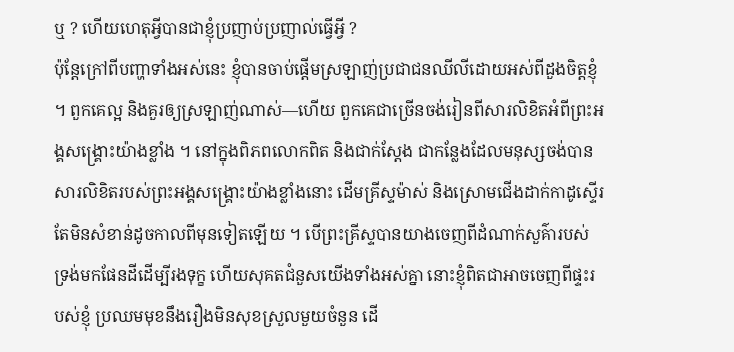ឬ ? ហើយហេតុអ្វីបានជាខ្ញុំប្រញាប់ប្រញាល់ធ្វើអ្វី ?
ប៉ុន្តែក្រៅពីបញ្ហាទាំងអស់នេះ ខ្ញុំបានចាប់ផ្ដើមស្រឡាញ់ប្រជាជនឈីលីដោយអស់ពីដួងចិត្តខ្ញុំ ។ ពួកគេល្អ និងគួរឲ្យស្រឡាញ់ណាស់—ហើយ ពួកគេជាច្រើនចង់រៀនពីសារលិខិតអំពីព្រះអង្គសង្គ្រោះយ៉ាងខ្លាំង ។ នៅក្នុងពិភពលោកពិត និងជាក់ស្ដែង ជាកន្លែងដែលមនុស្សចង់បានសារលិខិតរបស់ព្រះអង្គសង្គ្រោះយ៉ាងខ្លាំងនោះ ដើមគ្រីស្ទម៉ាស់ និងស្រោមជើងដាក់កាដូស្ទើរតែមិនសំខាន់ដូចកាលពីមុនទៀតឡើយ ។ បើព្រះគ្រីស្ទបានយាងចេញពីដំណាក់សួគ៌ារបស់ទ្រង់មកផែនដីដើម្បីរងទុក្ខ ហើយសុគតជំនួសយើងទាំងអស់គ្នា នោះខ្ញុំពិតជាអាចចេញពីផ្ទះរបស់ខ្ញុំ ប្រឈមមុខនឹងរឿងមិនសុខស្រួលមួយចំនួន ដើ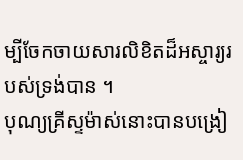ម្បីចែកចាយសារលិខិតដ៏អស្ចារ្យរបស់ទ្រង់បាន ។
បុណ្យគ្រីស្ទម៉ាស់នោះបានបង្រៀ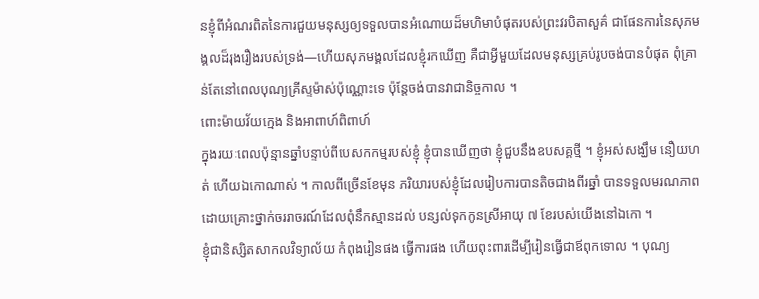នខ្ញុំពីអំណរពិតនៃការជួយមនុស្សឲ្យទទួលបានអំណោយដ៏មហិមាបំផុតរបស់ព្រះវរបិតាសួគ៌ ជាផែនការនៃសុភមង្គលដ៏រុងរឿងរបស់ទ្រង់—ហើយសុភមង្គលដែលខ្ញុំរកឃើញ គឺជាអ្វីមួយដែលមនុស្សគ្រប់រូបចង់បានបំផុត ពុំគ្រាន់តែនៅពេលបុណ្យគ្រីស្ទម៉ាស់ប៉ុណ្ណោះទេ ប៉ុន្តែចង់បានវាជានិច្ចកាល ។
ពោះម៉ាយវ័យក្មេង និងអាពាហ៍ពិពាហ៍
ក្នុងរយៈពេលប៉ុន្មានឆ្នាំបន្ទាប់ពីបេសកកម្មរបស់ខ្ញុំ ខ្ញុំបានឃើញថា ខ្ញុំជួបនឹងឧបសគ្គថ្មី ។ ខ្ញុំអស់សង្ឃឹម នឿយហត់ ហើយឯកោណាស់ ។ កាលពីច្រើនខែមុន ភរិយារបស់ខ្ញុំដែលរៀបការបានតិចជាងពីរឆ្នាំ បានទទួលមរណភាពដោយគ្រោះថ្នាក់ចររាចរណ៍ដែលពុំនឹកស្មានដល់ បន្សល់ទុកកូនស្រីអាយុ ៧ ខែរបស់យើងនៅឯកោ ។
ខ្ញុំជានិស្សិតសាកលវិទ្យាល័យ កំពុងរៀនផង ធ្វើការផង ហើយពុះពារដើម្បីរៀនធ្វើជាឪពុកទោល ។ បុណ្យ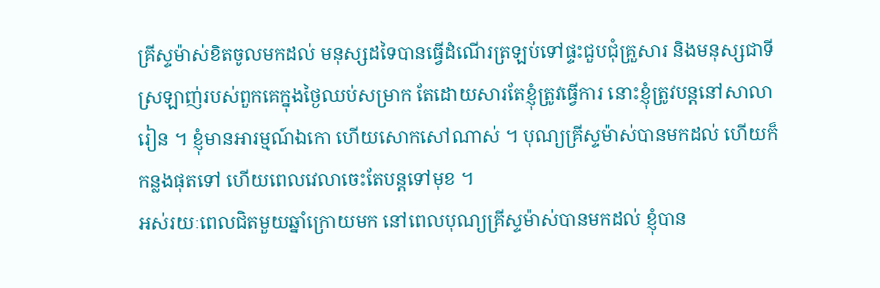គ្រីស្ទម៉ាស់ខិតចូលមកដល់ មនុស្សដទៃបានធ្វើដំណើរត្រឡប់ទៅផ្ទះជួបជុំគ្រួសារ និងមនុស្សជាទីស្រឡាញ់របស់ពួកគេក្នុងថ្ងៃឈប់សម្រាក តែដោយសារតែខ្ញុំត្រូវធ្វើការ នោះខ្ញុំត្រូវបន្ដនៅសាលារៀន ។ ខ្ញុំមានអារម្មណ៍ឯកោ ហើយសោកសៅណាស់ ។ បុណ្យគ្រីស្ទម៉ាស់បានមកដល់ ហើយក៏កន្លងផុតទៅ ហើយពេលវេលាចេះតែបន្ដទៅមុខ ។
អស់រយៈពេលជិតមួយឆ្នាំក្រោយមក នៅពេលបុណ្យគ្រីស្ទម៉ាស់បានមកដល់ ខ្ញុំបាន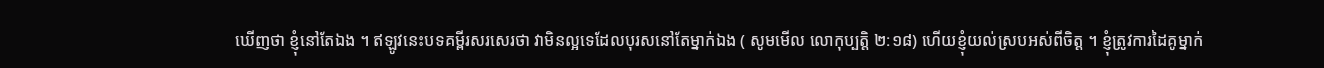ឃើញថា ខ្ញុំនៅតែឯង ។ ឥឡូវនេះបទគម្ពីរសរសេរថា វាមិនល្អទេដែលបុរសនៅតែម្នាក់ឯង ( សូមមើល លោកុប្បត្តិ ២:១៨) ហើយខ្ញុំយល់ស្របអស់ពីចិត្ត ។ ខ្ញុំត្រូវការដៃគូម្នាក់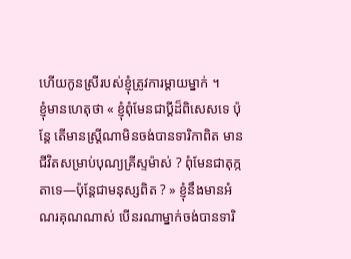ហើយកូនស្រីរបស់ខ្ញុំត្រូវការម្ដាយម្នាក់ ។
ខ្ញុំមានហេតុថា « ខ្ញុំពុំមែនជាប្ដីដ៏ពិសេសទេ ប៉ុន្តែ តើមានស្ត្រីណាមិនចង់បានទារិកាពិត មានជីវិតសម្រាប់បុណ្យគ្រីស្ទម៉ាស់ ? ពុំមែនជាតុក្កតាទេ—ប៉ុន្តែជាមនុស្សពិត ? » ខ្ញុំនឹងមានអំណរគុណណាស់ បើនរណាម្នាក់ចង់បានទារិ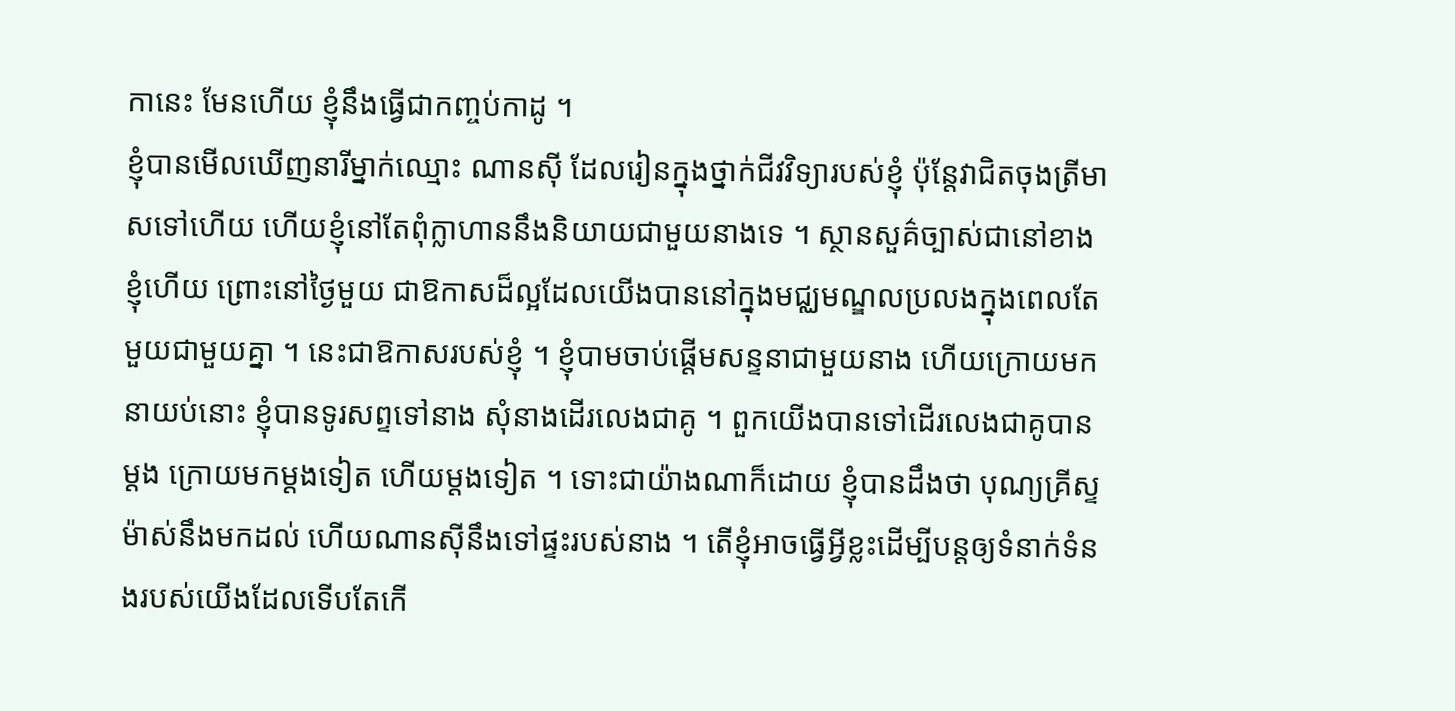កានេះ មែនហើយ ខ្ញុំនឹងធ្វើជាកញ្ចប់កាដូ ។
ខ្ញុំបានមើលឃើញនារីម្នាក់ឈ្មោះ ណានស៊ី ដែលរៀនក្នុងថ្នាក់ជីវវិទ្យារបស់ខ្ញុំ ប៉ុន្តែវាជិតចុងត្រីមាសទៅហើយ ហើយខ្ញុំនៅតែពុំក្លាហាននឹងនិយាយជាមួយនាងទេ ។ ស្ថានសួគ៌ច្បាស់ជានៅខាងខ្ញុំហើយ ព្រោះនៅថ្ងៃមួយ ជាឱកាសដ៏ល្អដែលយើងបាននៅក្នុងមជ្ឈមណ្ឌលប្រលងក្នុងពេលតែមួយជាមួយគ្នា ។ នេះជាឱកាសរបស់ខ្ញុំ ។ ខ្ញុំបាមចាប់ផ្ដើមសន្ទនាជាមួយនាង ហើយក្រោយមកនាយប់នោះ ខ្ញុំបានទូរសព្ទទៅនាង សុំនាងដើរលេងជាគូ ។ ពួកយើងបានទៅដើរលេងជាគូបានម្ដង ក្រោយមកម្ដងទៀត ហើយម្ដងទៀត ។ ទោះជាយ៉ាងណាក៏ដោយ ខ្ញុំបានដឹងថា បុណ្យគ្រីស្ទម៉ាស់នឹងមកដល់ ហើយណានស៊ីនឹងទៅផ្ទះរបស់នាង ។ តើខ្ញុំអាចធ្វើអ្វីខ្លះដើម្បីបន្ដឲ្យទំនាក់ទំនងរបស់យើងដែលទើបតែកើ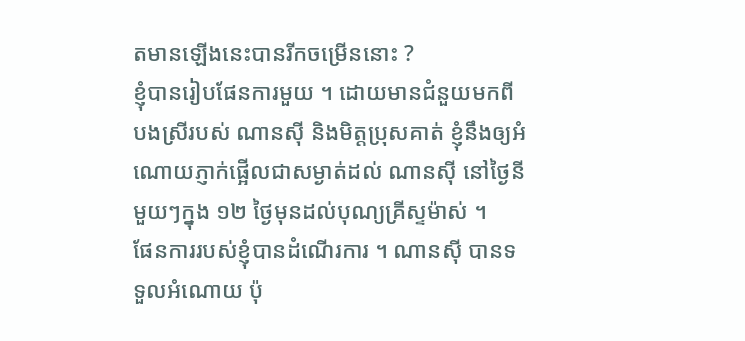តមានឡើងនេះបានរីកចម្រើននោះ ?
ខ្ញុំបានរៀបផែនការមួយ ។ ដោយមានជំនួយមកពីបងស្រីរបស់ ណានស៊ី និងមិត្តប្រុសគាត់ ខ្ញុំនឹងឲ្យអំណោយភ្ញាក់ផ្អើលជាសម្ងាត់ដល់ ណានស៊ី នៅថ្ងៃនីមួយៗក្នុង ១២ ថ្ងៃមុនដល់បុណ្យគ្រីស្ទម៉ាស់ ។
ផែនការរបស់ខ្ញុំបានដំណើរការ ។ ណានស៊ី បានទទួលអំណោយ ប៉ុ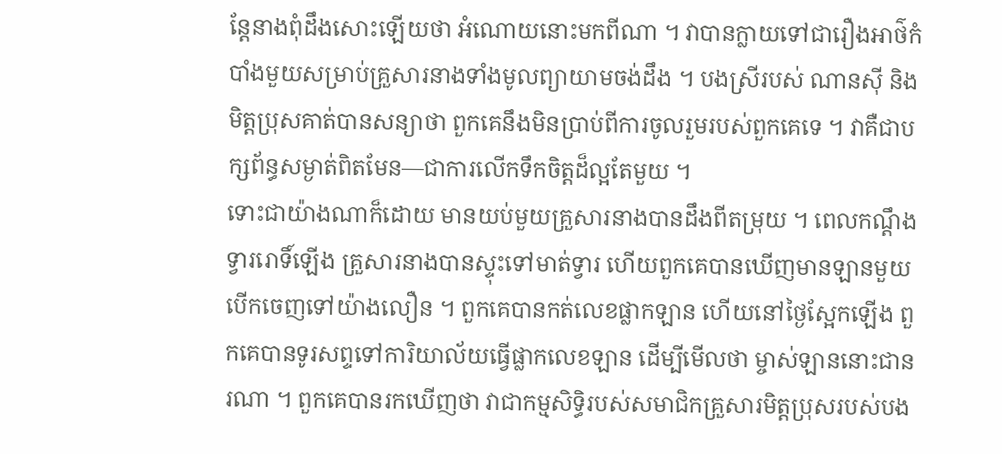ន្តែនាងពុំដឹងសោះឡើយថា អំណោយនោះមកពីណា ។ វាបានក្លាយទៅជារឿងអាថ៌កំបាំងមួយសម្រាប់គ្រួសារនាងទាំងមូលព្យាយាមចង់ដឹង ។ បងស្រីរបស់ ណានស៊ី និងមិត្តប្រុសគាត់បានសន្យាថា ពួកគេនឹងមិនប្រាប់ពីការចូលរួមរបស់ពួកគេទេ ។ វាគឺជាបក្សព័ន្ធសម្ងាត់ពិតមែន—ជាការលើកទឹកចិត្តដ៏ល្អតែមួយ ។
ទោះជាយ៉ាងណាក៏ដោយ មានយប់មួយគ្រួសារនាងបានដឹងពីតម្រុយ ។ ពេលកណ្តឹងទ្វាររោទិ៍ឡើង គ្រួសារនាងបានស្ទុះទៅមាត់ទ្វារ ហើយពួកគេបានឃើញមានឡានមួយបើកចេញទៅយ៉ាងលឿន ។ ពួកគេបានកត់លេខផ្លាកឡាន ហើយនៅថ្ងៃស្អែកឡើង ពួកគេបានទូរសព្ទទៅការិយាល័យធ្វើផ្លាកលេខឡាន ដើម្បីមើលថា ម្ចាស់ឡាននោះជានរណា ។ ពួកគេបានរកឃើញថា វាជាកម្មសិទ្ធិរបស់សមាជិកគ្រួសារមិត្តប្រុសរបស់បង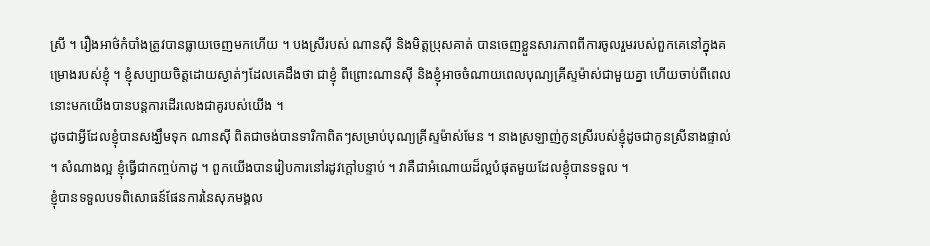ស្រី ។ រឿងអាថ៌កំបាំងត្រូវបានធ្លាយចេញមកហើយ ។ បងស្រីរបស់ ណានស៊ី និងមិត្តប្រុសគាត់ បានចេញខ្លួនសារភាពពីការចូលរួមរបស់ពួកគេនៅក្នុងគម្រោងរបស់ខ្ញុំ ។ ខ្ញុំសប្បាយចិត្តដោយស្ងាត់ៗដែលគេដឹងថា ជាខ្ញុំ ពីព្រោះណានស៊ី និងខ្ញុំអាចចំណាយពេលបុណ្យគ្រីស្ទម៉ាស់ជាមួយគ្នា ហើយចាប់ពីពេលនោះមកយើងបានបន្ដការដើរលេងជាគូរបស់យើង ។
ដូចជាអ្វីដែលខ្ញុំបានសង្ឃឹមទុក ណានស៊ី ពិតជាចង់បានទារិកាពិតៗសម្រាប់បុណ្យគ្រីស្ទម៉ាស់មែន ។ នាងស្រឡាញ់កូនស្រីរបស់ខ្ញុំដូចជាកូនស្រីនាងផ្ទាល់ ។ សំណាងល្អ ខ្ញុំធ្វើជាកញ្ចប់កាដូ ។ ពួកយើងបានរៀបការនៅរដូវក្ដៅបន្ទាប់ ។ វាគឺជាអំណោយដ៏ល្អបំផុតមួយដែលខ្ញុំបានទទួល ។
ខ្ញុំបានទទួលបទពិសោធន៍ផែនការនៃសុភមង្គល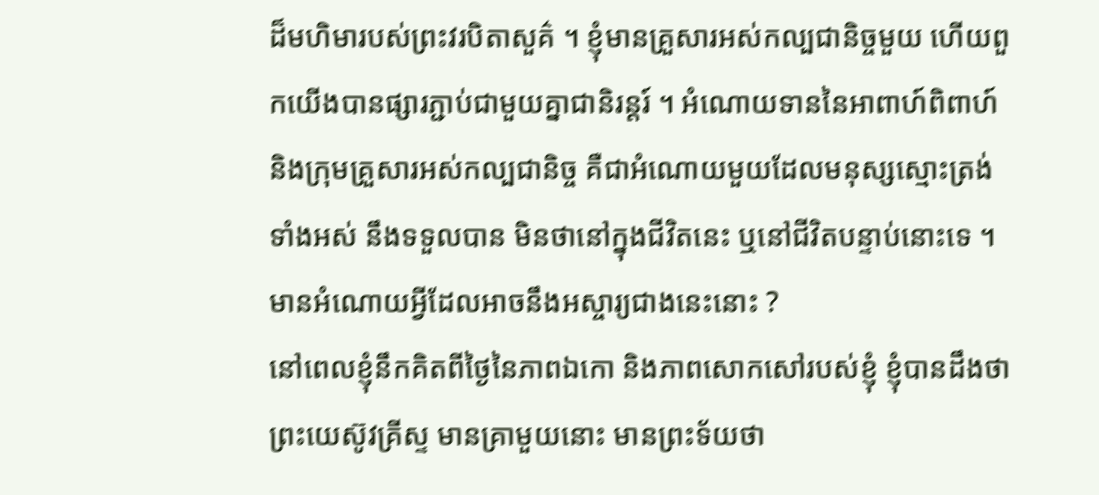ដ៏មហិមារបស់ព្រះវរបិតាសួគ៌ ។ ខ្ញុំមានគ្រួសារអស់កល្បជានិច្ចមួយ ហើយពួកយើងបានផ្សារភ្ជាប់ជាមួយគ្នាជានិរន្ដរ៍ ។ អំណោយទាននៃអាពាហ៍ពិពាហ៍ និងក្រុមគ្រួសារអស់កល្បជានិច្ច គឺជាអំណោយមួយដែលមនុស្សស្មោះត្រង់ ទាំងអស់ នឹងទទួលបាន មិនថានៅក្នុងជីវិតនេះ ឬនៅជីវិតបន្ទាប់នោះទេ ។ មានអំណោយអ្វីដែលអាចនឹងអស្ចារ្យជាងនេះនោះ ?
នៅពេលខ្ញុំនឹកគិតពីថ្ងៃនៃភាពឯកោ និងភាពសោកសៅរបស់ខ្ញុំ ខ្ញុំបានដឹងថា ព្រះយេស៊ូវគ្រីស្ទ មានគ្រាមួយនោះ មានព្រះទ័យថា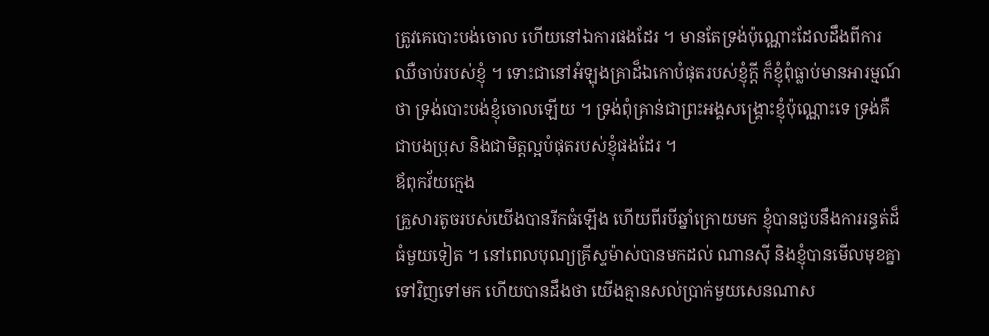ត្រូវគេបោះបង់ចោល ហើយនៅឯការផងដែរ ។ មានតែទ្រង់ប៉ុណ្ណោះដែលដឹងពីការឈឺចាប់របស់ខ្ញុំ ។ ទោះជានៅអំឡុងគ្រាដ៏ឯកោបំផុតរបស់ខ្ញុំក្ដី ក៏ខ្ញុំពុំធ្លាប់មានអារម្មណ៍ថា ទ្រង់បោះបង់ខ្ញុំចោលឡើយ ។ ទ្រង់ពុំគ្រាន់ជាព្រះអង្គសង្គ្រោះខ្ញុំប៉ុណ្ណោះទេ ទ្រង់គឺជាបងប្រុស និងជាមិត្តល្អបំផុតរបស់ខ្ញុំផងដែរ ។
ឪពុកវ័យក្មេង
គ្រួសារតូចរបស់យើងបានរីកធំឡើង ហើយពីរបីឆ្នាំក្រោយមក ខ្ញុំបានជួបនឹងការរន្ធត់ដ៏ធំមួយទៀត ។ នៅពេលបុណ្យគ្រីស្ទម៉ាស់បានមកដល់ ណានស៊ី និងខ្ញុំបានមើលមុខគ្នាទៅវិញទៅមក ហើយបានដឹងថា យើងគ្មានសល់ប្រាក់មួយសេនណាស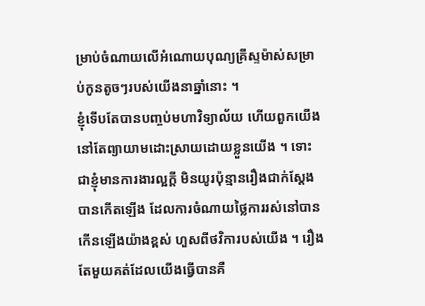ម្រាប់ចំណាយលើអំណោយបុណ្យគ្រីស្ទម៉ាស់សម្រាប់កូនតូចៗរបស់យើងនាឆ្នាំនោះ ។
ខ្ញុំទើបតែបានបញ្ចប់មហាវិទ្យាល័យ ហើយពួកយើងនៅតែព្យាយាមដោះស្រាយដោយខ្លួនយើង ។ ទោះជាខ្ញុំមានការងារល្អក្ដី មិនយូរប៉ុន្មានរឿងជាក់ស្ដែងបានកើតឡើង ដែលការចំណាយថ្លៃការរស់នៅបានកើនឡើងយ៉ាងខ្ពស់ ហួសពីថវិការបស់យើង ។ រឿងតែមួយគត់ដែលយើងធ្វើបានគឺ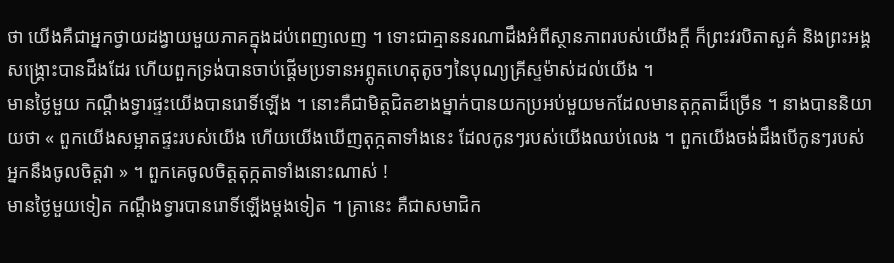ថា យើងគឺជាអ្នកថ្វាយដង្វាយមួយភាគក្នុងដប់ពេញលេញ ។ ទោះជាគ្មាននរណាដឹងអំពីស្ថានភាពរបស់យើងក្ដី ក៏ព្រះវរបិតាសួគ៌ និងព្រះអង្គសង្គ្រោះបានដឹងដែរ ហើយពួកទ្រង់បានចាប់ផ្ដើមប្រទានអព្ភូតហេតុតូចៗនៃបុណ្យគ្រីស្ទម៉ាស់ដល់យើង ។
មានថ្ងៃមួយ កណ្តឹងទ្វារផ្ទះយើងបានរោទិ៍ឡើង ។ នោះគឺជាមិត្តជិតខាងម្នាក់បានយកប្រអប់មួយមកដែលមានតុក្កតាដ៏ច្រើន ។ នាងបាននិយាយថា « ពួកយើងសម្អាតផ្ទះរបស់យើង ហើយយើងឃើញតុក្កតាទាំងនេះ ដែលកូនៗរបស់យើងឈប់លេង ។ ពួកយើងចង់ដឹងបើកូនៗរបស់អ្នកនឹងចូលចិត្តវា » ។ ពួកគេចូលចិត្តតុក្កតាទាំងនោះណាស់ !
មានថ្ងៃមួយទៀត កណ្តឹងទ្វារបានរោទិ៍ឡើងម្ដងទៀត ។ គ្រានេះ គឺជាសមាជិក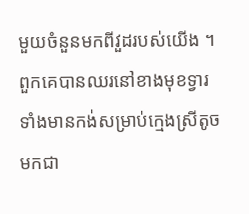មួយចំនួនមកពីវួដរបស់យើង ។ ពួកគេបានឈរនៅខាងមុខទ្វារទាំងមានកង់សម្រាប់ក្មេងស្រីតូចមកជា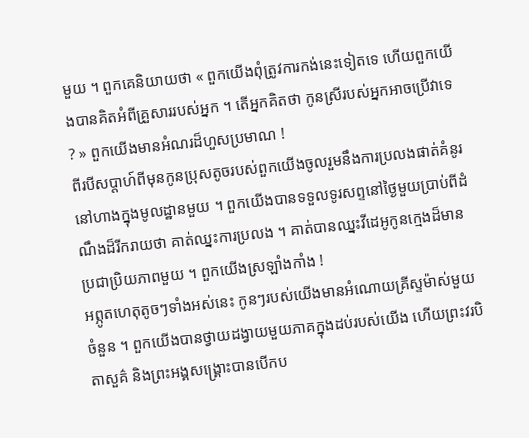មួយ ។ ពួកគេនិយាយថា « ពួកយើងពុំត្រូវការកង់នេះទៀតទេ ហើយពួកយើងបានគិតអំពីគ្រួសាររបស់អ្នក ។ តើអ្នកគិតថា កូនស្រីរបស់អ្នកអាចប្រើវាទេ ? » ពួកយើងមានអំណរដ៏ហួសប្រមាណ !
ពីរបីសប្ដាហ៍ពីមុនកូនប្រុសតូចរបស់ពួកយើងចូលរួមនឹងការប្រលងផាត់គំនូរនៅហាងក្នុងមូលដ្ឋានមួយ ។ ពួកយើងបានទទួលទូរសព្ទនៅថ្ងៃមួយប្រាប់ពីដំណឹងដ៏រីករាយថា គាត់ឈ្នះការប្រលង ។ គាត់បានឈ្នះវីដេអូកូនក្មេងដ៏មានប្រជាប្រិយភាពមួយ ។ ពួកយើងស្រឡាំងកាំង !
អព្ភូតហេតុតូចៗទាំងអស់នេះ កូនៗរបស់យើងមានអំណោយគ្រីស្ទម៉ាស់មួយចំនួន ។ ពួកយើងបានថ្វាយដង្វាយមួយភាគក្នុងដប់របស់យើង ហើយព្រះវរបិតាសួគ៌ និងព្រះអង្គសង្គ្រោះបានបើកប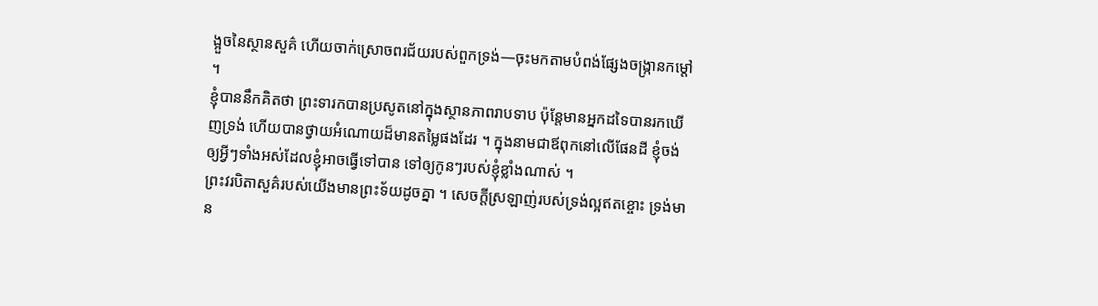ង្អួចនៃស្ថានសួគ៌ ហើយចាក់ស្រោចពរជ័យរបស់ពួកទ្រង់—ចុះមកតាមបំពង់ផ្សែងចង្ក្រានកម្ដៅ ។
ខ្ញុំបាននឹកគិតថា ព្រះទារកបានប្រសូតនៅក្នុងស្ថានភាពរាបទាប ប៉ុន្តែមានអ្នកដទៃបានរកឃើញទ្រង់ ហើយបានថ្វាយអំណោយដ៏មានតម្លៃផងដែរ ។ ក្នុងនាមជាឪពុកនៅលើផែនដី ខ្ញុំចង់ឲ្យអ្វីៗទាំងអស់ដែលខ្ញុំអាចធ្វើទៅបាន ទៅឲ្យកូនៗរបស់ខ្ញុំខ្លាំងណាស់ ។
ព្រះវរបិតាសួគ៌របស់យើងមានព្រះទ័យដូចគ្នា ។ សេចក្តីស្រឡាញ់របស់ទ្រង់ល្អឥតខ្ចោះ ទ្រង់មាន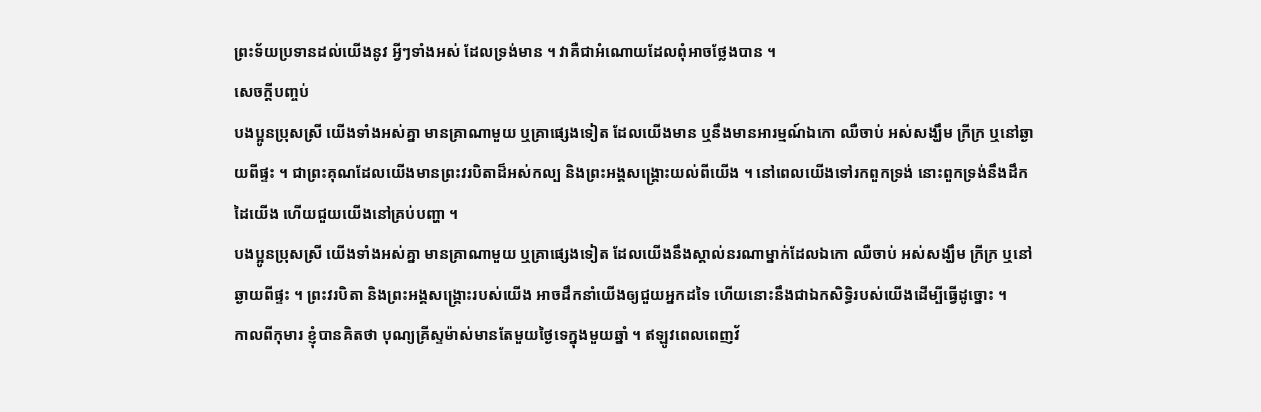ព្រះទ័យប្រទានដល់យើងនូវ អ្វីៗទាំងអស់ ដែលទ្រង់មាន ។ វាគឺជាអំណោយដែលពុំអាចថ្លែងបាន ។
សេចក្ដីបញ្ចប់
បងប្អូនប្រុសស្រី យើងទាំងអស់គ្នា មានគ្រាណាមួយ ឬគ្រាផ្សេងទៀត ដែលយើងមាន ឬនឹងមានអារម្មណ៍ឯកោ ឈឺចាប់ អស់សង្ឃឹម ក្រីក្រ ឬនៅឆ្ងាយពីផ្ទះ ។ ជាព្រះគុណដែលយើងមានព្រះវរបិតាដ៏អស់កល្ប និងព្រះអង្គសង្គ្រោះយល់ពីយើង ។ នៅពេលយើងទៅរកពួកទ្រង់ នោះពួកទ្រង់នឹងដឹកដៃយើង ហើយជួយយើងនៅគ្រប់បញ្ហា ។
បងប្អូនប្រុសស្រី យើងទាំងអស់គ្នា មានគ្រាណាមួយ ឬគ្រាផ្សេងទៀត ដែលយើងនឹងស្គាល់នរណាម្នាក់ដែលឯកោ ឈឺចាប់ អស់សង្ឃឹម ក្រីក្រ ឬនៅឆ្ងាយពីផ្ទះ ។ ព្រះវរបិតា និងព្រះអង្គសង្គ្រោះរបស់យើង អាចដឹកនាំយើងឲ្យជួយអ្នកដទៃ ហើយនោះនឹងជាឯកសិទ្ធិរបស់យើងដើម្បីធ្វើដូច្នោះ ។
កាលពីកុមារ ខ្ញុំបានគិតថា បុណ្យគ្រីស្ទម៉ាស់មានតែមួយថ្ងៃទេក្នុងមួយឆ្នាំ ។ ឥឡូវពេលពេញវ័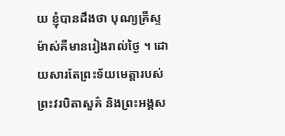យ ខ្ញុំបានដឹងថា បុណ្យគ្រីស្ទម៉ាស់គឺមានរៀងរាល់ថ្ងៃ ។ ដោយសារតែព្រះទ័យមេត្តារបស់ព្រះវរបិតាសួគ៌ និងព្រះអង្គស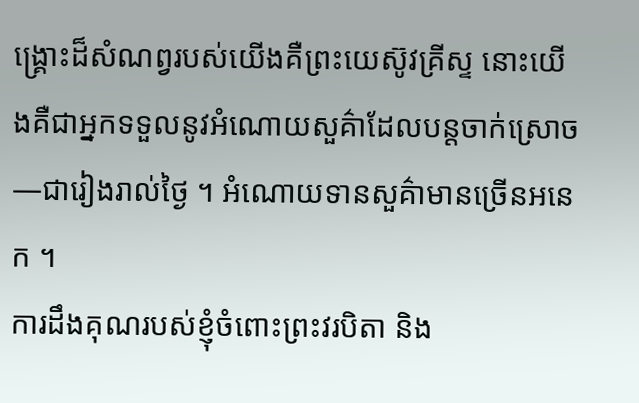ង្គ្រោះដ៏សំណព្វរបស់យើងគឺព្រះយេស៊ូវគ្រីស្ទ នោះយើងគឺជាអ្នកទទួលនូវអំណោយសួគ៌ាដែលបន្ដចាក់ស្រោច—ជារៀងរាល់ថ្ងៃ ។ អំណោយទានសួគ៌ាមានច្រើនអនេក ។
ការដឹងគុណរបស់ខ្ញុំចំពោះព្រះវរបិតា និង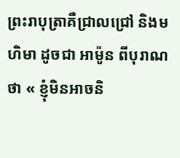ព្រះរាបុត្រាគឺជ្រាលជ្រៅ និងមហិមា ដូចជា អាម៉ូន ពីបុរាណថា « ខ្ញុំមិនអាចនិ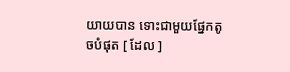យាយបាន ទោះជាមួយផ្នែកតូចបំផុត [ ដែល ]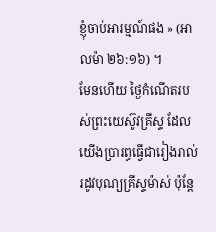ខ្ញុំចាប់អារម្មណ៍ផង » (អាលម៉ា ២៦:១៦) ។
មែនហើយ ថ្ងៃកំណើតរបស់ព្រះយេស៊ូវគ្រីស្ទ ដែលយើងប្រារព្ធធ្វើជារៀងរាល់រដូវបុណ្យគ្រីស្ទម៉ាស់ ប៉ុន្តែ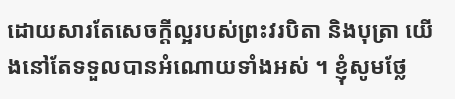ដោយសារតែសេចក្ដីល្អរបស់ព្រះវរបិតា និងបុត្រា យើងនៅតែទទួលបានអំណោយទាំងអស់ ។ ខ្ញុំសូមថ្លែ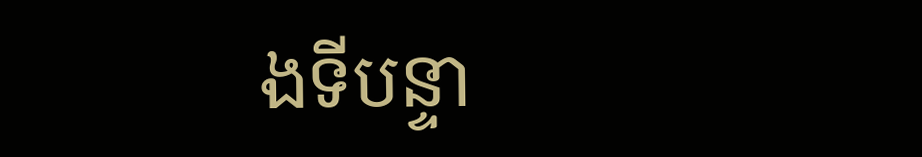ងទីបន្ទា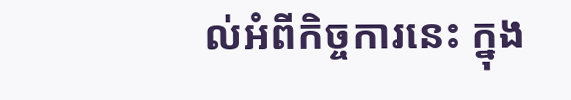ល់អំពីកិច្ចការនេះ ក្នុង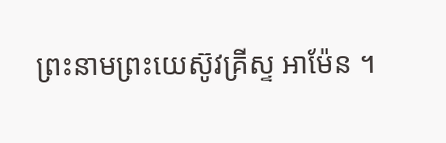ព្រះនាមព្រះយេស៊ូវគ្រីស្ទ អាម៉ែន ។